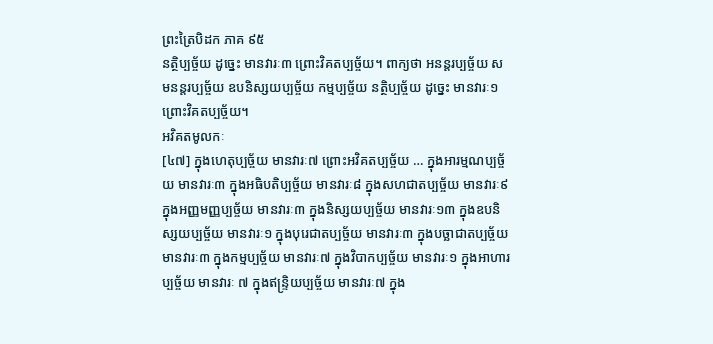ព្រះត្រៃបិដក ភាគ ៩៥
នត្ថិប្បច្ច័យ ដូចេ្នះ មានវារៈ៣ ព្រោះវិគតប្បច្ច័យ។ ពាក្យថា អនន្តរប្បច្ច័យ សមនន្តរប្បច្ច័យ ឧបនិស្សយប្បច្ច័យ កម្មប្បច្ច័យ នត្ថិប្បច្ច័យ ដូចេ្នះ មានវារៈ១ ព្រោះវិគតប្បច្ច័យ។
អវិគតមូលកៈ
[៤៧] ក្នុងហេតុប្បច្ច័យ មានវារៈ៧ ព្រោះអវិគតប្បច្ច័យ … ក្នុងអារម្មណប្បច្ច័យ មានវារៈ៣ ក្នុងអធិបតិប្បច្ច័យ មានវារៈ៨ ក្នុងសហជាតប្បច្ច័យ មានវារៈ៩ ក្នុងអញ្ញមញ្ញប្បច្ច័យ មានវារៈ៣ ក្នុងនិស្សយប្បច្ច័យ មានវារៈ១៣ ក្នុងឧបនិស្សយប្បច្ច័យ មានវារៈ១ ក្នុងបុរេជាតប្បច្ច័យ មានវារៈ៣ ក្នុងបច្ឆាជាតប្បច្ច័យ មានវារៈ៣ ក្នុងកម្មប្បច្ច័យ មានវារៈ៧ ក្នុងវិបាកប្បច្ច័យ មានវារៈ១ ក្នុងអាហារប្បច្ច័យ មានវារៈ ៧ ក្នុងឥន្ទ្រិយប្បច្ច័យ មានវារៈ៧ ក្នុង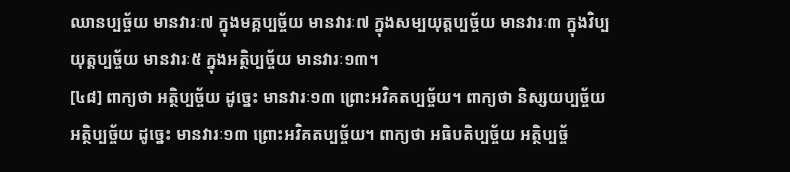ឈានប្បច្ច័យ មានវារៈ៧ ក្នុងមគ្គប្បច្ច័យ មានវារៈ៧ ក្នុងសម្បយុត្តប្បច្ច័យ មានវារៈ៣ ក្នុងវិប្បយុត្តប្បច្ច័យ មានវារៈ៥ ក្នុងអត្ថិប្បច្ច័យ មានវារៈ១៣។
[៤៨] ពាក្យថា អត្ថិប្បច្ច័យ ដូចេ្នះ មានវារៈ១៣ ព្រោះអវិគតប្បច្ច័យ។ ពាក្យថា និស្សយប្បច្ច័យ អត្ថិប្បច្ច័យ ដូចេ្នះ មានវារៈ១៣ ព្រោះអវិគតប្បច្ច័យ។ ពាក្យថា អធិបតិប្បច្ច័យ អត្ថិប្បច្ច័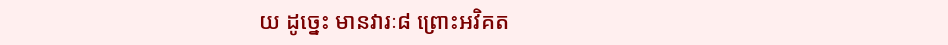យ ដូចេ្នះ មានវារៈ៨ ព្រោះអវិគត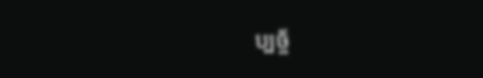ប្បច្ច័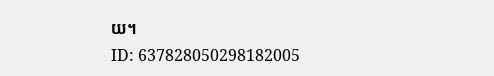យ។
ID: 637828050298182005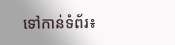ទៅកាន់ទំព័រ៖